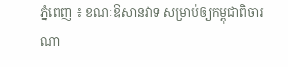ភ្នំពេញ ៖ ខណៈឱសានវាទ សម្រាប់ឲ្យកម្ពុជាពិចារណា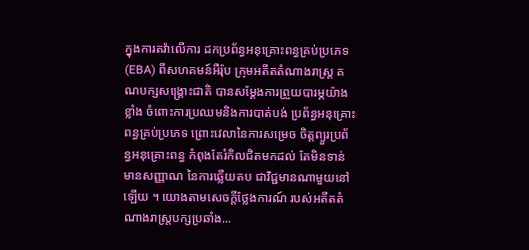ក្នុងការតវ៉ាលើការ ដកប្រព័ន្ធអនុគ្រោះពន្ធគ្រប់ប្រភេទ (EBA) ពីសហគមន៍អឺរ៉ុប ក្រុមអតីតតំណាងរាស្រ្ត គណបក្សសង្រ្គោះជាតិ បានសម្តែងការព្រួយបារម្ភយ៉ាងខ្លាំង ចំពោះការប្រឈមនិងការបាត់បង់ ប្រព័ន្ធអនុគ្រោះពន្ធគ្រប់ប្រភេទ ព្រោះវេលានៃការសម្រេច ចិត្តព្យួរប្រព័ន្ធអនុគ្រោះពន្ធ កំពុងតែរំកិលជិតមកដល់ តែមិនទាន់មានសញ្ញាណ នៃការឆ្លើយតប ជាវិជ្ជមានណាមួយនៅឡើយ ។ យោងតាមសេចក្តីថ្លែងការណ៍ របស់អតីតតំណាងរាស្រ្តបក្សប្រឆាំង...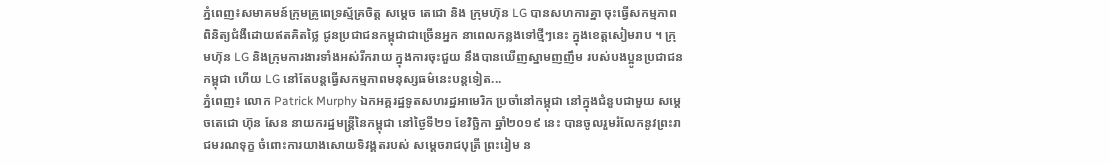ភ្នំពេញ៖សមាគមន៍ក្រុមគ្រូពេទ្រស្ម័គ្រចិត្ត សម្តេច តេជោ និង ក្រុមហ៊ុន LG បានសហការគ្នា ចុះធ្វើសកម្មភាព ពិនិត្យជំងឺដោយឥតគិតថ្លៃ ជូនប្រជាជនកម្ពុជាជាច្រើនអ្នក នាពេលកន្លងទៅថ្មីៗនេះ ក្នុងខេត្តសៀមរាប ។ ក្រុមហ៊ុន LG និងក្រុមការងារទាំងអស់រីករាយ ក្នុងការចុះជួយ នឹងបានឃើញស្នាមញញឹម របស់បងប្អូនប្រជាជនកម្ពុជា ហើយ LG នៅតែបន្តធ្វើសកម្មភាពមនុស្សធម៌នេះបន្តទៀត...
ភ្នំពេញ៖ លោក Patrick Murphy ឯកអគ្គរដ្ឋទូតសហរដ្ឋអាមេរិក ប្រចាំនៅកម្ពុជា នៅក្នុងជំនួបជាមួយ សម្ដេចតេជោ ហ៊ុន សែន នាយករដ្ឋមន្រ្តីនៃកម្ពុជា នៅថ្ងៃទី២១ ខែវិច្ឆិកា ឆ្នាំ២០១៩ នេះ បានចូលរួមរំលែកនូវព្រះរាជមរណទុក្ខ ចំពោះការយាងសោយទិវង្គតរបស់ សម្ដេចរាជបុត្រី ព្រះរៀម ន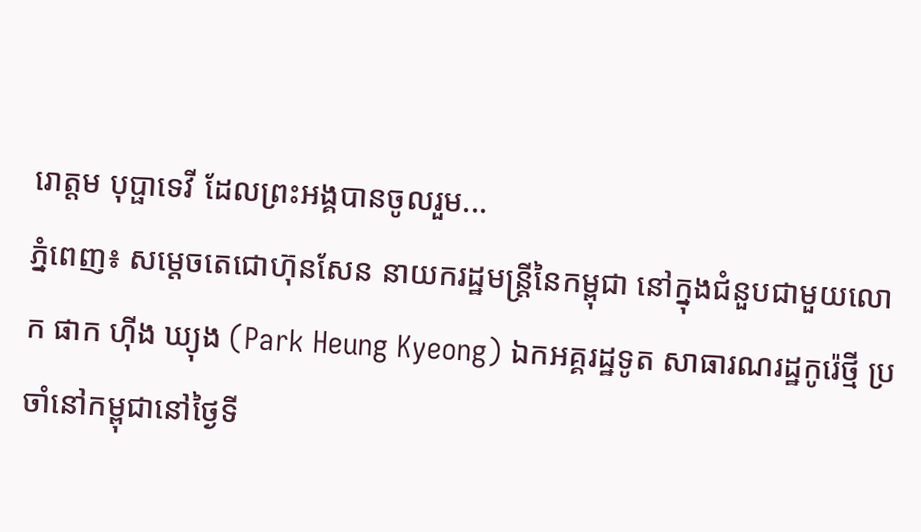រោត្តម បុប្ផាទេវី ដែលព្រះអង្គបានចូលរួម...
ភ្នំពេញ៖ សម្ដេចតេជោហ៊ុនសែន នាយករដ្ឋមន្រ្តីនៃកម្ពុជា នៅក្នុងជំនួបជាមួយលោក ផាក ហ៊ីង ឃ្យុង (Park Heung Kyeong) ឯកអគ្គរដ្ឋទូត សាធារណរដ្ឋកូរ៉េថ្មី ប្រចាំនៅកម្ពុជានៅថ្ងៃទី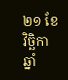២១ ខែវិច្ឆិកា ឆ្នាំ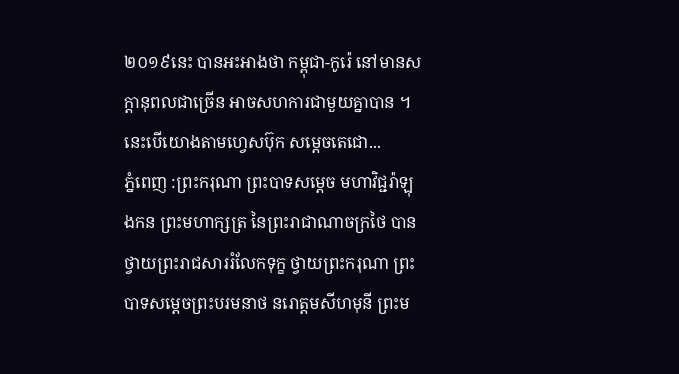២០១៩នេះ បានអះអាងថា កម្ពុជា-កូរ៉េ នៅមានសក្ដានុពលជាច្រើន អាចសហការជាមួយគ្នាបាន ។ នេះបើយោងតាមហ្វេសប៊ុក សម្ដេចតេជោ...
ភ្នំពេញ :ព្រះករុណា ព្រះបាទសម្តេច មហាវិជ្ជរ៉ាឡុងកន ព្រះមហាក្សត្រ នៃព្រះរាជាណាចក្រថៃ បានថ្វាយព្រះរាជសាររំលែកទុក្ខ ថ្វាយព្រះករុណា ព្រះបាទសម្តេចព្រះបរមនាថ នរោត្តមសីហមុនី ព្រះម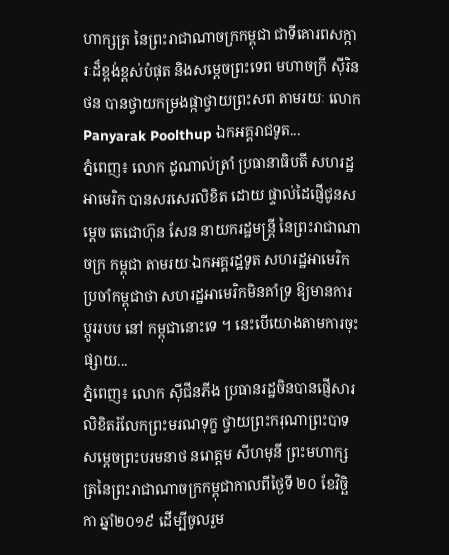ហាក្សត្រ នៃព្រះរាជាណាចក្រកម្ពុជា ជាទីគោរពសក្ការៈដ៏ខ្ពង់ខ្ពស់បំផុត និងសម្តេចព្រះទេព មហាចក្រី សុីរិនថន បានថ្វាយកម្រងផ្កាថ្វាយព្រះសព តាមរយៈ លោក Panyarak Poolthup ឯកអគ្គរាជទូត...
ភ្នំពេញ៖ លោក ដូណាល់ត្រាំ ប្រធានាធិបតី សហរដ្ឋអាមេរិក បានសរសេរលិខិត ដោយ ផ្ទាល់ដៃផ្ញើជូនសម្តេច តេជោហ៊ុន សែន នាយករដ្ឋមន្ត្រី នៃព្រះរាជាណាចក្រ កម្ពុជា តាមរយៈឯកអគ្គរដ្ឋទូត សហរដ្ឋអាមេរិក ប្រចាំកម្ពុជាថា សហរដ្ឋអាមេរិកមិនគាំទ្រ ឱ្យមានការប្តូររបប នៅ កម្ពុជានោះទេ ។ នេះបើយោងតាមការចុះផ្សាយ...
ភ្នំពេញ៖ លោក ស៊ីជីនភីង ប្រធានរដ្ឋចិនបានផ្ញើសារ លិខិតរំលែកព្រះមរណទុក្ខ ថ្វាយព្រះករុណាព្រះបាទ សម្តេចព្រះបរមនាថ នរោត្តម សីហមុនី ព្រះមហាក្សត្រនៃព្រះរាជាណាចក្រកម្ពុជាកាលពីថ្ងៃទី ២០ ខែវិច្ឆិកា ឆ្នាំ២០១៩ ដើម្បីចូលរួម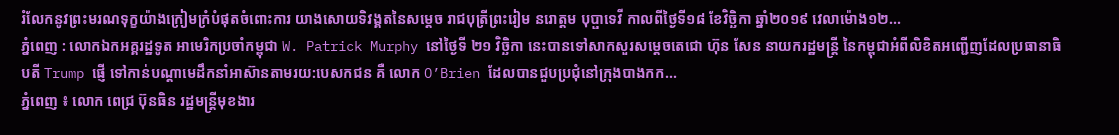រំលែកនូវព្រះមរណទុក្ខយ៉ាងក្រៀមក្រំបំផុតចំពោះការ យាងសោយទិវង្គតនៃសម្តេច រាជបុត្រីព្រះរៀម នរោត្តម បុប្ផាទេវី កាលពីថ្ងៃទី១៨ ខែវិច្ឆិកា ឆ្នាំ២០១៩ វេលាម៉ោង១២...
ភ្នំពេញ : លោកឯកអគ្គរដ្ឋទូត អាមេរិកប្រចាំកម្ពុជា W. Patrick Murphy នៅថ្ងៃទី ២១ វិច្ឆិកា នេះបានទៅសាកសួរសម្ដេចតេជោ ហ៊ុន សែន នាយករដ្ឋមន្ត្រី នៃកម្ពុជាអំពីលិខិតអញ្ជេីញដែលប្រធានាធិបតី Trump ផ្ញើ ទៅកាន់បណ្តាមេដឹកនាំអាស៊ានតាមរយ:បេសកជន គឺ លោក O’Brien ដែលបានជួបប្រជុំនៅក្រុងបាងកក...
ភ្នំពេញ ៖ លោក ពេជ្រ ប៊ុនធិន រដ្ឋមន្រ្តីមុខងារ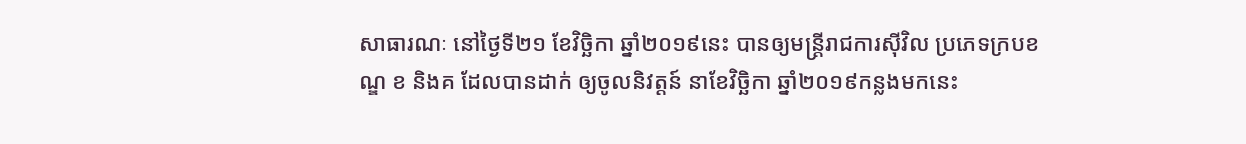សាធារណៈ នៅថ្ងៃទី២១ ខែវិច្ឆិកា ឆ្នាំ២០១៩នេះ បានឲ្យមន្រ្តីរាជការស៊ីវិល ប្រភេទក្របខណ្ឌ ខ និងគ ដែលបានដាក់ ឲ្យចូលនិវត្តន៍ នាខែវិច្ឆិកា ឆ្នាំ២០១៩កន្លងមកនេះ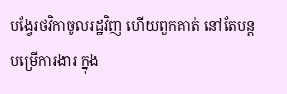បង្វែរថវិកាចូលរដ្ឋវិញ ហើយពួកគាត់ នៅតែបន្តបម្រើការងារ ក្នុង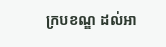ក្របខណ្ឌ ដល់អា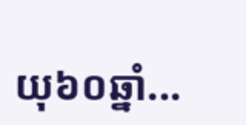យុ៦០ឆ្នាំ...